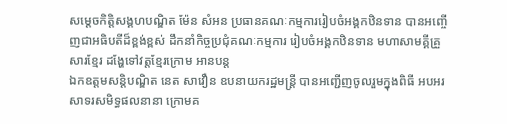សម្ដេចកិត្តិសង្គហបណ្ឌិត ម៉ែន សំអន ប្រធានគណៈកម្មការរៀបចំអង្គកឋិនទាន បានអញ្ចើញជាអធិបតីដ៏ខ្ពង់ខ្ពស់ ដឹកនាំកិច្ចប្រជុំគណៈកម្មការ រៀបចំអង្គកឋិនទាន មហាសាមគ្គីគ្រួសារខ្មែរ ដង្ហែទៅវត្តខ្មែរក្រោម អានបន្ត
ឯកឧត្តមសន្តិបណ្ឌិត នេត សាវឿន ឧបនាយករដ្ឋមន្រ្តី បានអញ្ជើញចូលរួមក្នុងពិធី អបអរសាទរសមិទ្ធផលនានា ក្រោមគ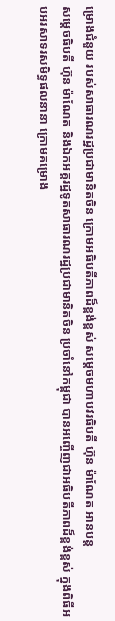ម្រោងជំនួយ របស់សាធារណរដ្ឋប្រជាមានិតចិន ក្រោមអធិបតីភាពដ៏ខ្ពង់ខ្ពស់ សម្តេចមហាបវរធិបតី ហ៊ុន ម៉ាណែត អានបន្ត
សម្ដេចធិបតី ហ៊ុន ម៉ាណែត និងឯកអគ្គរដ្ឋទូតសាធារណរដ្ឋប្រជាមានិតចិន ប្រចាំនៅកម្ពុជា បានអញ្ចើញជាអធិបតីភាពដ៏ខ្ពង់ខ្ពស់ ក្នុងពិធីអបអរសាទរសមិទ្ធផលនានា ក្រោមគម្រោង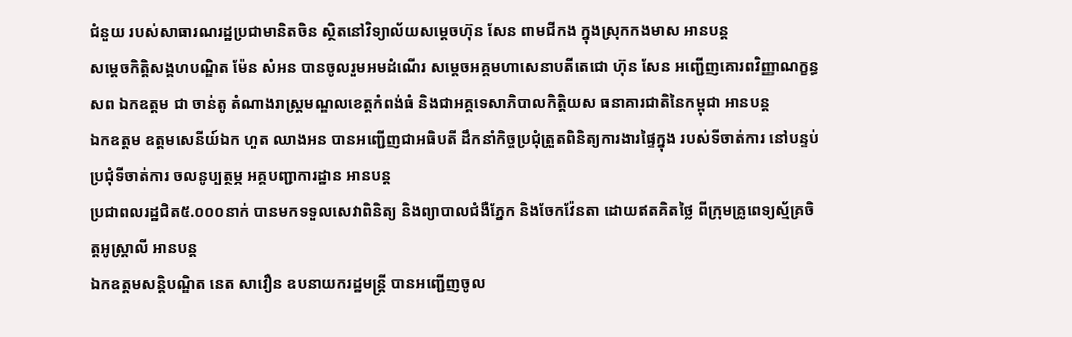ជំនួយ របស់សាធារណរដ្ឋប្រជាមានិតចិន ស្ថិតនៅវិទ្យាល័យសម្ដេចហ៊ុន សែន ពាមជីកង ក្នុងស្រុកកងមាស អានបន្ត
សម្ដេចកិត្តិសង្គហបណ្ឌិត ម៉ែន សំអន បានចូលរួមអមដំណើរ សម្ដេចអគ្គមហាសេនាបតីតេជោ ហ៊ុន សែន អញ្ជើញគោរពវិញ្ញាណក្ខន្ធសព ឯកឧត្តម ជា ចាន់តូ តំណាងរាស្រ្តមណ្ឌលខេត្តកំពង់ធំ និងជាអគ្គទេសាភិបាលកិត្តិយស ធនាគារជាតិនៃកម្ពុជា អានបន្ត
ឯកឧត្តម ឧត្ដមសេនីយ៍ឯក ហួត ឈាងអន បានអញ្ជើញជាអធិបតី ដឹកនាំកិច្ចប្រជុំត្រួតពិនិត្យការងារផ្ទៃក្នុង របស់ទីចាត់ការ នៅបន្ទប់ប្រជុំទីចាត់ការ ចលនូប្បត្ថម្ភ អគ្គបញ្ជាការដ្ឋាន អានបន្ត
ប្រជាពលរដ្ឋជិត៥.០០០នាក់ បានមកទទួលសេវាពិនិត្យ និងព្យាបាលជំងឺភ្នែក និងចែកវ៉ែនតា ដោយឥតគិតថ្លៃ ពីក្រុមគ្រូពេទ្យស័្មគ្រចិត្តអូស្រ្តាលី អានបន្ត
ឯកឧត្តមសន្តិបណ្ឌិត នេត សាវឿន ឧបនាយករដ្ឋមន្រ្តី បានអញ្ជើញចូល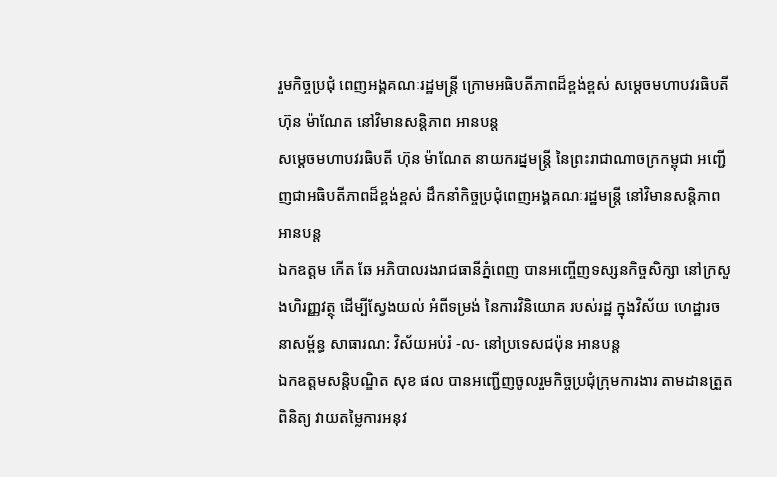រួមកិច្ចប្រជុំ ពេញអង្គគណៈរដ្ឋមន្រ្តី ក្រោមអធិបតីភាពដ៏ខ្ពង់ខ្ពស់ សម្តេចមហាបវរធិបតី ហ៊ុន ម៉ាណែត នៅវិមានសន្តិភាព អានបន្ត
សម្ដេចមហាបវរធិបតី ហ៊ុន ម៉ាណែត នាយករដ្នមន្ត្រី នៃព្រះរាជាណាចក្រកម្ពុជា អញ្ជើញជាអធិបតីភាពដ៏ខ្ពង់ខ្ពស់ ដឹកនាំកិច្ចប្រជុំពេញអង្គគណៈរដ្ឋមន្រ្តី នៅវិមានសន្តិភាព អានបន្ត
ឯកឧត្តម កើត ឆែ អភិបាលរងរាជធានីភ្នំពេញ បានអញ្ចើញទស្សនកិច្ចសិក្សា នៅក្រសួងហិរញ្ញវត្ថុ ដេីម្បីស្វែងយល់ អំពីទម្រង់ នៃការវិនិយោគ របស់រដ្ឋ ក្នុងវិស័យ ហេដ្ឋារចនាសម្ព័ន្ធ សាធារណ: វិស័យអប់រំ -ល- នៅប្រទេសជប៉ុន អានបន្ត
ឯកឧត្ដមសន្តិបណ្ឌិត សុខ ផល បានអញ្ជើញចូលរួមកិច្ចប្រជុំក្រុមការងារ តាមដានត្រួតពិនិត្យ វាយតម្លៃការអនុវ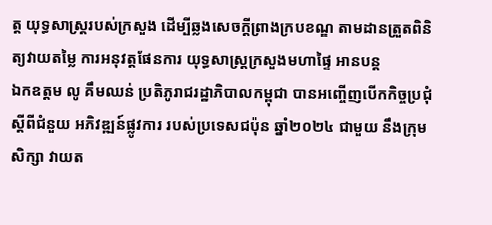ត្ត យុទ្ធសាស្រ្តរបស់ក្រសួង ដើម្បីឆ្លងសេចក្តីព្រាងក្របខណ្ឌ តាមដានត្រួតពិនិត្យវាយតម្លៃ ការអនុវត្តផែនការ យុទ្ធសាស្រ្តក្រសួងមហាផ្ទៃ អានបន្ត
ឯកឧត្តម លូ គឹមឈន់ ប្រតិភូរាជរដ្ឋាភិបាលកម្ពុជា បានអញ្ចើញបើកកិច្ចប្រជុំ ស្តីពីជំនួយ អភិវឌ្ឍន៍ផ្លូវការ របស់ប្រទេសជប៉ុន ឆ្នាំ២០២៤ ជាមួយ នឹងក្រុមសិក្សា វាយត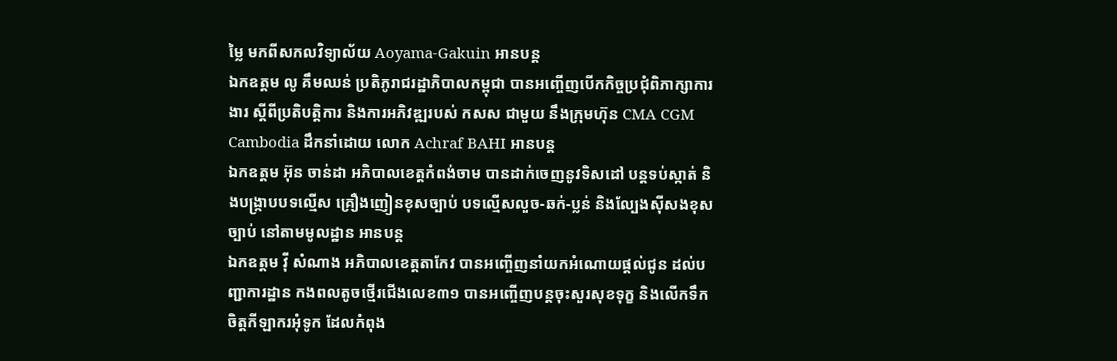ម្លៃ មកពីសកលវិទ្យាល័យ Aoyama-Gakuin អានបន្ត
ឯកឧត្តម លូ គឹមឈន់ ប្រតិភូរាជរដ្ឋាភិបាលកម្ពុជា បានអញ្ចើញបើកកិច្ចប្រជុំពិភាក្សាការងារ ស្តីពីប្រតិបត្តិការ និងការអភិវឌ្ឍរបស់ កសស ជាមួយ នឹងក្រុមហ៊ុន CMA CGM Cambodia ដឹកនាំដោយ លោក Achraf BAHI អានបន្ត
ឯកឧត្តម អ៊ុន ចាន់ដា អភិបាលខេត្តកំពង់ចាម បានដាក់ចេញនូវទិសដៅ បន្តទប់ស្កាត់ និងបង្ក្រាបបទល្មើស គ្រឿងញៀនខុសច្បាប់ បទល្មើសលួច-ឆក់-ប្លន់ និងល្បែងស៊ីសងខុសច្បាប់ នៅតាមមូលដ្ឋាន អានបន្ត
ឯកឧត្តម វ៉ី សំណាង អភិបាលខេត្តតាកែវ បានអញ្ចើញនាំយកអំណោយផ្ដល់ជូន ដល់បញ្ជាការដ្ឋាន កងពលតូចថ្មើរជើងលេខ៣១ បានអញ្ចើញបន្តចុះសួរសុខទុក្ខ និងលើកទឹកចិត្តកីឡាករអុំទូក ដែលកំពុង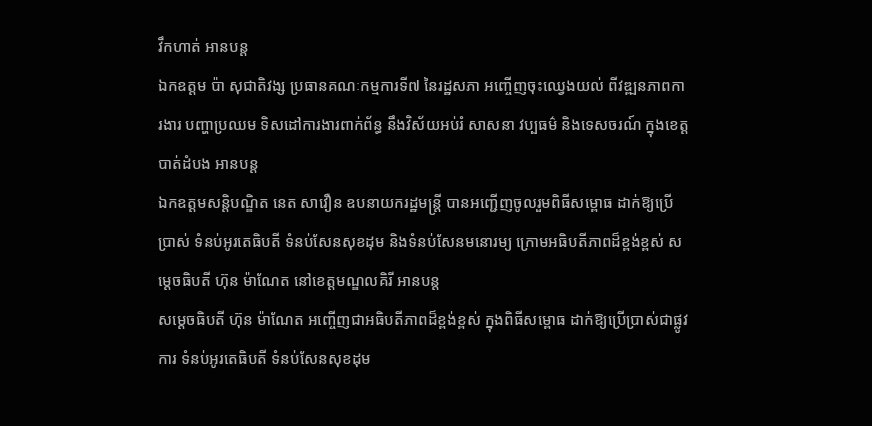វឹកហាត់ អានបន្ត
ឯកឧត្តម ប៉ា សុជាតិវង្ស ប្រធានគណៈកម្មការទី៧ នៃរដ្ឋសភា អញ្ចើញចុះឈ្វេងយល់ ពីវឌ្ឍនភាពការងារ បញ្ហាប្រឈម ទិសដៅការងារពាក់ព័ន្ធ នឹងវិស័យអប់រំ សាសនា វប្បធម៌ និងទេសចរណ៍ ក្នុងខេត្តបាត់ដំបង អានបន្ត
ឯកឧត្តមសន្តិបណ្ឌិត នេត សាវឿន ឧបនាយករដ្ឋមន្រ្តី បានអញ្ជើញចូលរួមពិធីសម្ពោធ ដាក់ឱ្យប្រើប្រាស់ ទំនប់អូរតេធិបតី ទំនប់សែនសុខដុម និងទំនប់សែនមនោរម្យ ក្រោមអធិបតីភាពដ៏ខ្ពង់ខ្ពស់ សម្តេចធិបតី ហ៊ុន ម៉ាណែត នៅខេត្តមណ្ឌលគិរី អានបន្ត
សម្ដេចធិបតី ហ៊ុន ម៉ាណែត អញ្ចើញជាអធិបតីភាពដ៏ខ្ពង់ខ្ពស់ ក្នុងពិធីសម្ពោធ ដាក់ឱ្យប្រើប្រាស់ជាផ្លូវការ ទំនប់អូរតេធិបតី ទំនប់សែនសុខដុម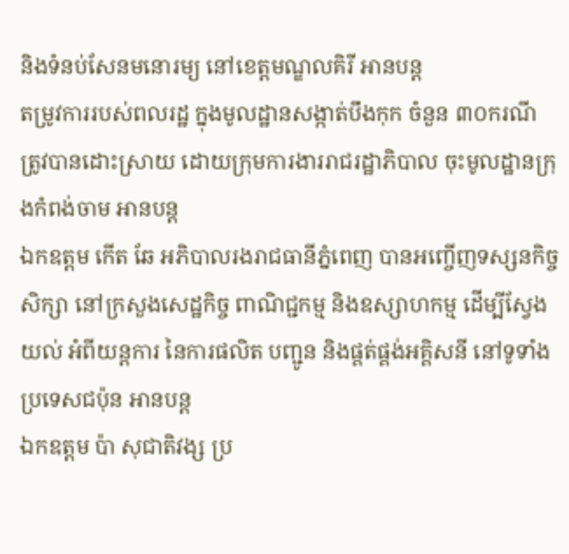និងទំនប់សែនមនោរម្យ នៅខេត្តមណ្ឌលគិរី អានបន្ត
តម្រូវការរបស់ពលរដ្ឋ ក្នុងមូលដ្ឋានសង្កាត់បឹងកុក ចំនួន ៣០ករណី ត្រូវបានដោះស្រាយ ដោយក្រុមការងាររាជរដ្ឋាភិបាល ចុះមូលដ្ឋានក្រុងកំពង់ចាម អានបន្ត
ឯកឧត្តម កើត ឆែ អភិបាលរងរាជធានីភ្នំពេញ បានអញ្ចើញទស្សនកិច្ចសិក្សា នៅក្រសួងសេដ្ឋកិច្ច ពាណិជ្ជកម្ម និងឧស្សាហកម្ម ដេីម្បីស្វែងយល់ អំពីយន្តការ នៃការផលិត បញ្ជូន និងផ្គត់ផ្គង់អគ្គិសនី នៅទូទាំងប្រទេសជប៉ុន អានបន្ត
ឯកឧត្តម ប៉ា សុជាតិវង្ស ប្រ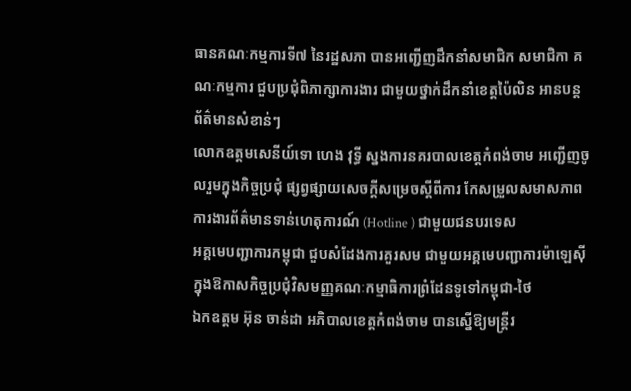ធានគណៈកម្មការទី៧ នៃរដ្ឋសភា បានអញ្ជើញដឹកនាំសមាជិក សមាជិកា គណៈកម្មការ ជួបប្រជុំពិភាក្សាការងារ ជាមួយថ្នាក់ដឹកនាំខេត្តប៉ៃលិន អានបន្ត
ព័ត៌មានសំខាន់ៗ
លោកឧត្តមសេនីយ៍ទោ ហេង វុទ្ធី ស្នងការនគរបាលខេត្តកំពង់ចាម អញ្ជើញចូលរួមក្នុងកិច្ចប្រជុំ ផ្សព្វផ្សាយសេចក្តីសម្រេចស្តីពីការ កែសម្រួលសមាសភាព ការងារព័ត៌មានទាន់ហេតុការណ៍ (Hotline ) ជាមួយជនបរទេស
អគ្គមេបញ្ជាការកម្ពុជា ជួបសំដែងការគួរសម ជាមួយអគ្គមេបញ្ជាការម៉ាឡេសុី ក្នុងឱកាសកិច្ចប្រជុំវិសមញ្ញគណៈកម្មាធិការព្រំដែនទូទៅកម្ពុជា-ថៃ
ឯកឧត្តម អ៊ុន ចាន់ដា អភិបាលខេត្តកំពង់ចាម បានស្នើឱ្យមន្ត្រីរ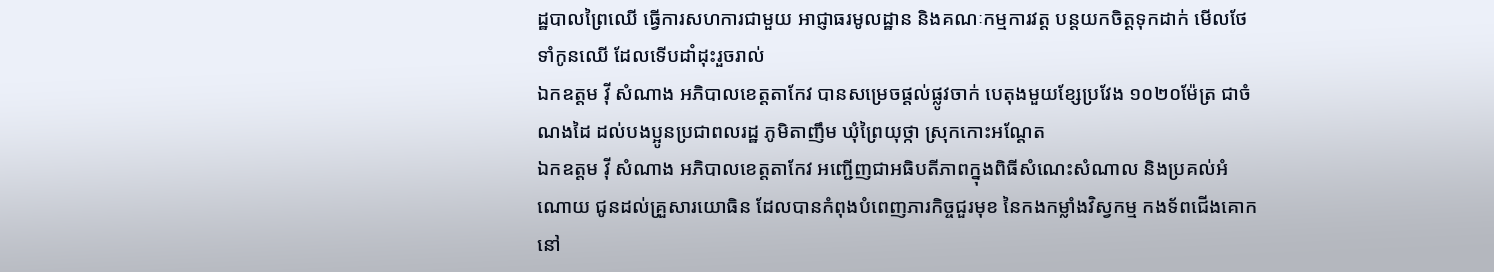ដ្ឋបាលព្រៃឈើ ធ្វើការសហការជាមួយ អាជ្ញាធរមូលដ្ឋាន និងគណៈកម្មការវត្ត បន្តយកចិត្តទុកដាក់ មើលថែទាំកូនឈើ ដែលទើបដាំដុះរួចរាល់
ឯកឧត្តម វ៉ី សំណាង អភិបាលខេត្តតាកែវ បានសម្រេចផ្ដល់ផ្លូវចាក់ បេតុងមួយខ្សែប្រវែង ១០២០ម៉ែត្រ ជាចំណងដៃ ដល់បងប្អូនប្រជាពលរដ្ឋ ភូមិតាញឹម ឃុំព្រៃយុថ្កា ស្រុកកោះអណ្ដែត
ឯកឧត្តម វ៉ី សំណាង អភិបាលខេត្តតាកែវ អញ្ជេីញជាអធិបតីភាពក្នុងពិធីសំណេះសំណាល និងប្រគល់អំណោយ ជូនដល់គ្រួសារយោធិន ដែលបានកំពុងបំពេញភារកិច្ចជួរមុខ នៃកងកម្លាំងវិស្វកម្ម កងទ័ពជេីងគោក នៅ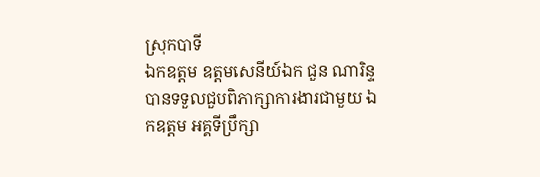ស្រុកបាទី
ឯកឧត្តម ឧត្តមសេនីយ៍ឯក ជួន ណារិន្ទ បានទទួលជួបពិភាក្សាការងារជាមួយ ឯកឧត្តម អគ្គទីប្រឹក្សា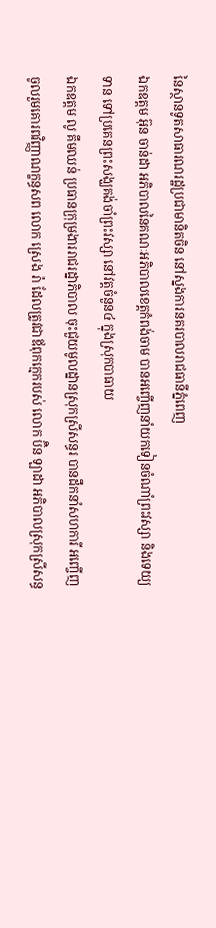នៃស្ថានទូតសាធារណរដ្ឋប្រជាមានិតចិន នៅស្នងការនគរបាលរាជធានីភ្នំពេញ
ឯកឧត្តម អ៊ុន ចាន់ដា អភិបាលនៃគណៈអភិបាលខេត្តកំពង់ចាម បានអញ្ចើញនាំយកទៀនចំណាំព្រះវស្សា និងទេយ្យទាន ទៅប្រគេនព្រះសង្ឃគង់ចាំព្រះវស្សា នៅវត្តចំនួន៤ ក្នុងស្រុកបាធាយ
ឯកឧត្តម លូ គឹមឈន់ ប្រធានក្រុម្រងាររាជរដ្នាភិបាល ចុះជួយមូលដ្នានស្រុកស្រីសន្ធរ បានដឹកនាំសហការី អញ្ចើញចូលរួមគោរពវិញ្ញាណក្ខន្ធសព លោក ស្រេង រ៉ា ដែលត្រូវជាឪពុកក្មេករបស់ លោក ប៊ិន ឡាដា អភិបាលស្រុកស្រីសន្ធ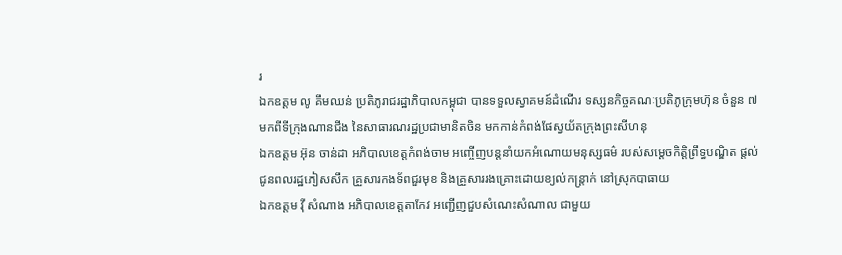រ
ឯកឧត្តម លូ គឹមឈន់ ប្រតិភូរាជរដ្ឋាភិបាលកម្ពុជា បានទទួលស្វាគមន៍ដំណើរ ទស្សនកិច្ចគណៈប្រតិភូក្រុមហ៊ុន ចំនួន ៧ មកពីទីក្រុងណានជីង នៃសាធារណរដ្ឋប្រជាមានិតចិន មកកាន់កំពង់ផែស្វយ័តក្រុងព្រះសីហនុ
ឯកឧត្តម អ៊ុន ចាន់ដា អភិបាលខេត្តកំពង់ចាម អញ្ចើញបន្តនាំយកអំណោយមនុស្សធម៌ របស់សម្តេចកិត្តិព្រឹទ្ធបណ្ឌិត ផ្តល់ជូនពលរដ្ឋភៀសសឹក គ្រួសារកងទ័ពជួរមុខ និងគ្រួសាររងគ្រោះដោយខ្យល់កន្ត្រាក់ នៅស្រុកបាធាយ
ឯកឧត្តម វ៉ី សំណាង អភិបាលខេត្តតាកែវ អញ្ជើញជួបសំណេះសំណាល ជាមួយ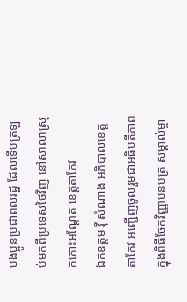បងប្អូនប្រជាពលរដ្ឋ ដែលទើបត្រឡប់មកពីប្រទេសថៃវិញ នៅសាលាស្រុកកោះអណ្តែត ខេត្តតាកែវ
ឯកឧត្តម វ៉ី សំណាង អភិបាលខេត្តតាកែវ អញ្ជើញចូលរួមជាអធិបតីភាពក្នុងពិធីចែកវិញ្ញាបនបត្រ សម្គាល់ម្ចា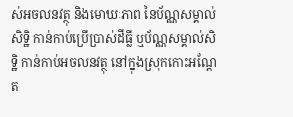ស់អចលនវត្ថុ និងមោឃៈភាព នៃប័ណ្ណសម្គាល់សិទ្ឋិ កាន់កាប់ប្រើប្រាស់ដីធ្លី ឬប័ណ្ណសម្គាល់សិទ្ឋិ កាន់កាប់អចលនវត្ថុ នៅក្នុងស្រុកកោះអណ្តែត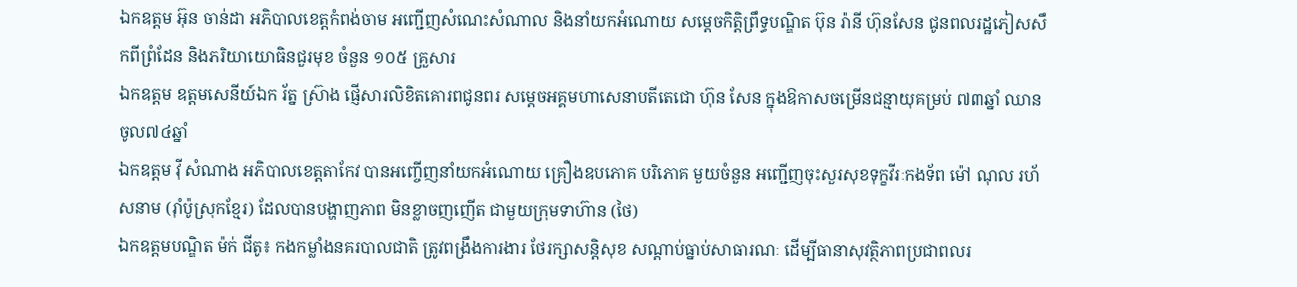ឯកឧត្តម អ៊ុន ចាន់ដា អភិបាលខេត្តកំពង់ចាម អញ្ជើញសំណេះសំណាល និងនាំយកអំណោយ សម្តេចកិត្តិព្រឹទ្ធបណ្ឌិត ប៊ុន រ៉ានី ហ៊ុនសែន ជូនពលរដ្ឋភៀសសឹកពីព្រំដែន និងភរិយាយោធិនជួរមុខ ចំនួន ១០៥ គ្រួសារ
ឯកឧត្តម ឧត្តមសេនីយ៍ឯក រ័ត្ន ស្រ៊ាង ផ្ញើសារលិខិតគោរពជូនពរ សម្ដេចអគ្គមហាសេនាបតីតេជោ ហ៊ុន សែន ក្នុងឱកាសចម្រើនជន្មាយុគម្រប់ ៧៣ឆ្នាំ ឈានចូល៧៤ឆ្នាំ
ឯកឧត្តម វ៉ី សំណាង អភិបាលខេត្តតាកែវ បានអញ្ចើញនាំយកអំណោយ គ្រឿងឧបភោគ បរិភោគ មួយចំនួន អញ្ជើញចុះសួរសុខទុក្ខវីរៈកងទ័ព ម៉ៅ ណុល រហ័សនាម (រ៉ាំប៉ូស្រុកខ្មែរ) ដែលបានបង្ហាញភាព មិនខ្លាចញញើត ជាមួយក្រុមទាហ៊ាន (ថៃ)
ឯកឧត្តមបណ្ឌិត ម៉ក់ ជីតូ៖ កងកម្លាំងនគរបាលជាតិ ត្រូវពង្រឹងការងារ ថែរក្សាសន្តិសុខ សណ្ដាប់ធ្នាប់សាធារណៈ ដើម្បីធានាសុវត្ថិភាពប្រជាពលរ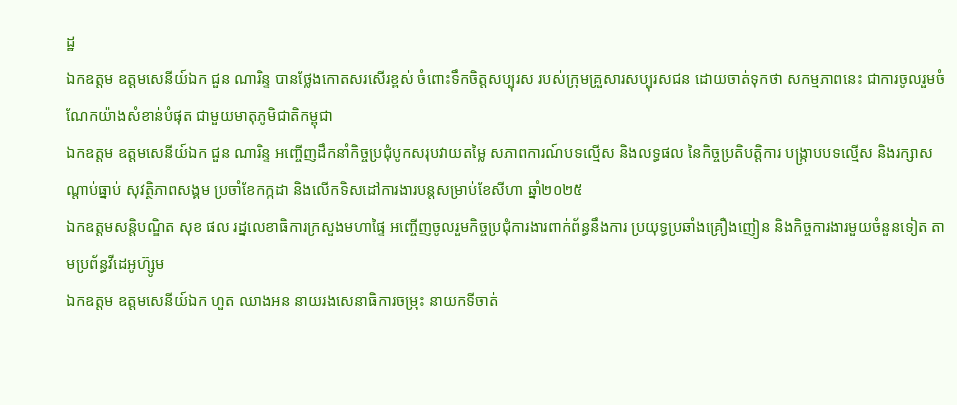ដ្ឋ
ឯកឧត្តម ឧត្តមសេនីយ៍ឯក ជួន ណារិន្ទ បានថ្លែងកោតសរសើរខ្ពស់ ចំពោះទឹកចិត្តសប្បុរស របស់ក្រុមគ្រួសារសប្បុរសជន ដោយចាត់ទុកថា សកម្មភាពនេះ ជាការចូលរួមចំណែកយ៉ាងសំខាន់បំផុត ជាមួយមាតុភូមិជាតិកម្ពុជា
ឯកឧត្តម ឧត្តមសេនីយ៍ឯក ជួន ណារិន្ទ អញ្ចើញដឹកនាំកិច្ចប្រជុំបូកសរុបវាយតម្លៃ សភាពការណ៍បទល្មើស និងលទ្ធផល នៃកិច្ចប្រតិបត្តិការ បង្រ្កាបបទល្មើស និងរក្សាសណ្តាប់ធ្នាប់ សុវត្ថិភាពសង្គម ប្រចាំខែកក្កដា និងលើកទិសដៅការងារបន្តសម្រាប់ខែសីហា ឆ្នាំ២០២៥
ឯកឧត្ដមសន្តិបណ្ឌិត សុខ ផល រដ្នលេខាធិការក្រសួងមហាផ្ទៃ អញ្ចើញចូលរួមកិច្ចប្រជុំការងារពាក់ព័ន្ធនឹងការ ប្រយុទ្ធប្រឆាំងគ្រឿងញៀន និងកិច្ចការងារមួយចំនួនទៀត តាមប្រព័ន្ធវីដេអូហ៊្សូម
ឯកឧត្តម ឧត្ដមសេនីយ៍ឯក ហួត ឈាងអន នាយរងសេនាធិការចម្រុះ នាយកទីចាត់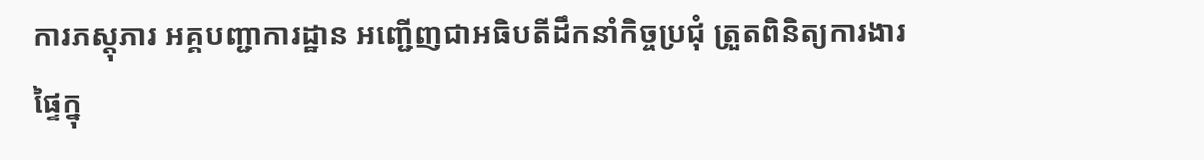ការភស្តុភារ អគ្គបញ្ជាការដ្ឋាន អញ្ជើញជាអធិបតីដឹកនាំកិច្ចប្រជុំ ត្រួតពិនិត្យការងារផ្ទៃក្នុ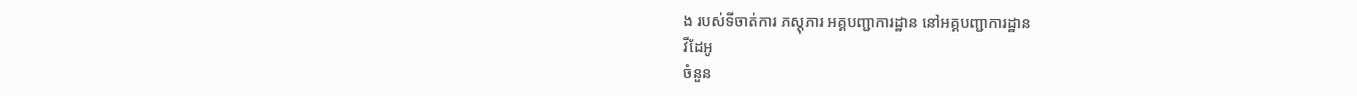ង របស់ទីចាត់ការ ភស្តុភារ អគ្គបញ្ជាការដ្ឋាន នៅអគ្គបញ្ជាការដ្ឋាន
វីដែអូ
ចំនួន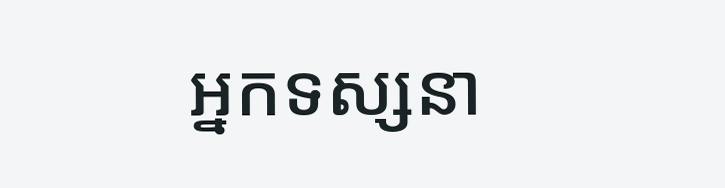អ្នកទស្សនា